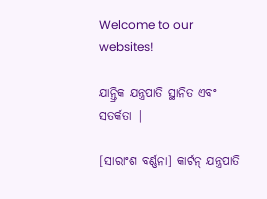Welcome to our websites!

ଯାନ୍ତ୍ରିକ ଯନ୍ତ୍ରପାତି ସ୍ଥାନିତ ଏବଂ ସତର୍କତା |

[ସାରାଂଶ ବର୍ଣ୍ଣନା] କାର୍ଟନ୍ ଯନ୍ତ୍ରପାତି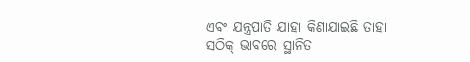ଏବଂ ଯନ୍ତ୍ରପାତି ଯାହା କିଣାଯାଇଛି ତାହା ସଠିକ୍ ଭାବରେ ସ୍ଥାନିତ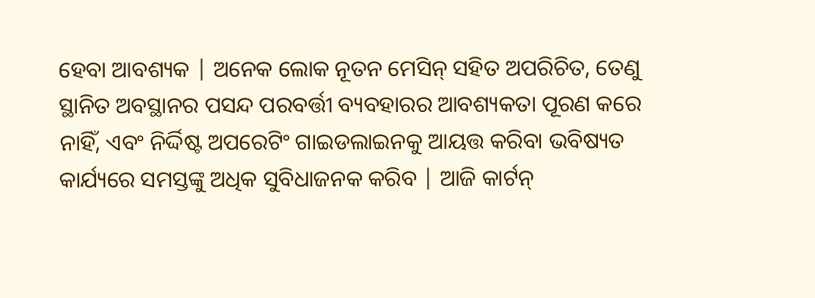ହେବା ଆବଶ୍ୟକ | ଅନେକ ଲୋକ ନୂତନ ମେସିନ୍ ସହିତ ଅପରିଚିତ, ତେଣୁ ସ୍ଥାନିତ ଅବସ୍ଥାନର ପସନ୍ଦ ପରବର୍ତ୍ତୀ ବ୍ୟବହାରର ଆବଶ୍ୟକତା ପୂରଣ କରେ ନାହିଁ, ଏବଂ ନିର୍ଦ୍ଦିଷ୍ଟ ଅପରେଟିଂ ଗାଇଡଲାଇନକୁ ଆୟତ୍ତ କରିବା ଭବିଷ୍ୟତ କାର୍ଯ୍ୟରେ ସମସ୍ତଙ୍କୁ ଅଧିକ ସୁବିଧାଜନକ କରିବ | ଆଜି କାର୍ଟନ୍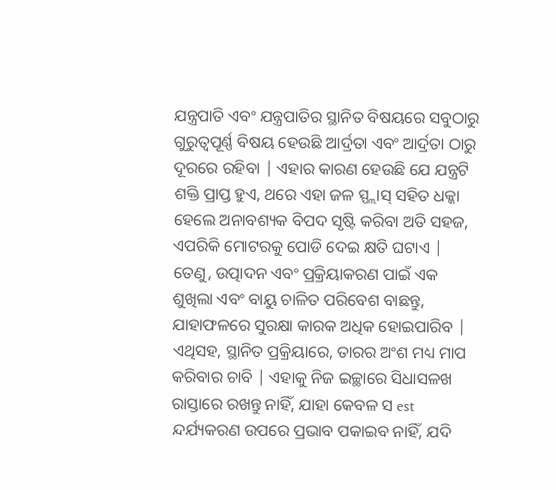ଯନ୍ତ୍ରପାତି ଏବଂ ଯନ୍ତ୍ରପାତିର ସ୍ଥାନିତ ବିଷୟରେ ସବୁଠାରୁ ଗୁରୁତ୍ୱପୂର୍ଣ୍ଣ ବିଷୟ ହେଉଛି ଆର୍ଦ୍ରତା ଏବଂ ଆର୍ଦ୍ରତା ଠାରୁ ଦୂରରେ ରହିବା | ଏହାର କାରଣ ହେଉଛି ଯେ ଯନ୍ତ୍ରଟି ଶକ୍ତି ପ୍ରାପ୍ତ ହୁଏ, ଥରେ ଏହା ଜଳ ସ୍ପ୍ଲାସ୍ ସହିତ ଧକ୍କା ହେଲେ ଅନାବଶ୍ୟକ ବିପଦ ସୃଷ୍ଟି କରିବା ଅତି ସହଜ, ଏପରିକି ମୋଟରକୁ ପୋଡି ଦେଇ କ୍ଷତି ଘଟାଏ | ତେଣୁ, ଉତ୍ପାଦନ ଏବଂ ପ୍ରକ୍ରିୟାକରଣ ପାଇଁ ଏକ ଶୁଖିଲା ଏବଂ ବାୟୁ ଚାଳିତ ପରିବେଶ ବାଛନ୍ତୁ, ଯାହାଫଳରେ ସୁରକ୍ଷା କାରକ ଅଧିକ ହୋଇପାରିବ | ଏଥିସହ, ସ୍ଥାନିତ ପ୍ରକ୍ରିୟାରେ, ତାରର ଅଂଶ ମଧ୍ୟ ମାପ କରିବାର ଚାବି | ଏହାକୁ ନିଜ ଇଚ୍ଛାରେ ସିଧାସଳଖ ରାସ୍ତାରେ ରଖନ୍ତୁ ନାହିଁ, ଯାହା କେବଳ ସ est ନ୍ଦର୍ଯ୍ୟକରଣ ଉପରେ ପ୍ରଭାବ ପକାଇବ ନାହିଁ, ଯଦି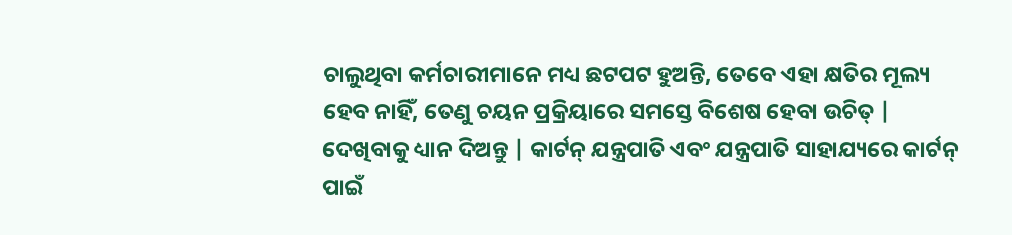ଚାଲୁଥିବା କର୍ମଚାରୀମାନେ ମଧ୍ୟ ଛଟପଟ ହୁଅନ୍ତି, ତେବେ ଏହା କ୍ଷତିର ମୂଲ୍ୟ ହେବ ନାହିଁ, ତେଣୁ ଚୟନ ପ୍ରକ୍ରିୟାରେ ସମସ୍ତେ ବିଶେଷ ହେବା ଉଚିତ୍ | ଦେଖିବାକୁ ଧ୍ୟାନ ଦିଅନ୍ତୁ | କାର୍ଟନ୍ ଯନ୍ତ୍ରପାତି ଏବଂ ଯନ୍ତ୍ରପାତି ସାହାଯ୍ୟରେ କାର୍ଟନ୍ ପାଇଁ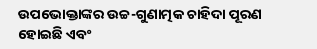ଉପଭୋକ୍ତାଙ୍କର ଉଚ୍ଚ-ଗୁଣାତ୍ମକ ଚାହିଦା ପୂରଣ ହୋଇଛି ଏବଂ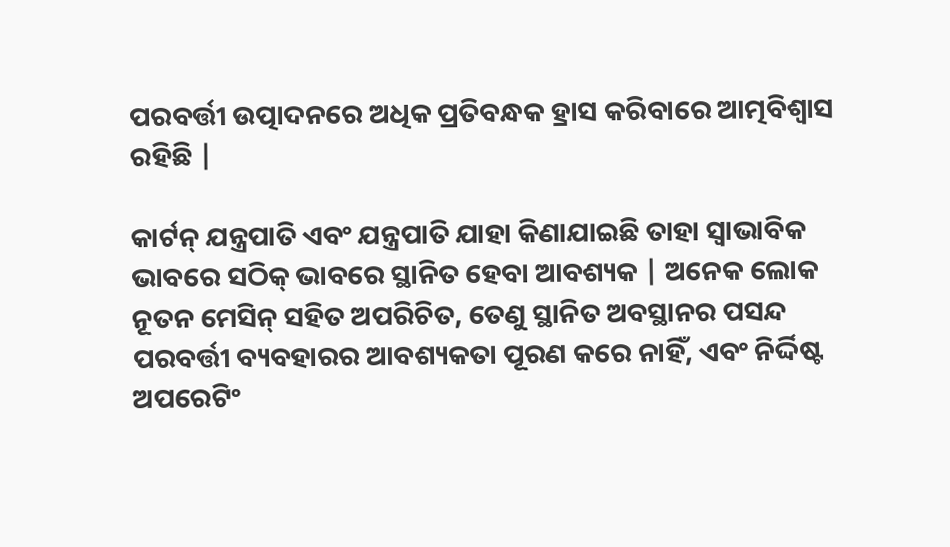ପରବର୍ତ୍ତୀ ଉତ୍ପାଦନରେ ଅଧିକ ପ୍ରତିବନ୍ଧକ ହ୍ରାସ କରିବାରେ ଆତ୍ମବିଶ୍ୱାସ ରହିଛି |

କାର୍ଟନ୍ ଯନ୍ତ୍ରପାତି ଏବଂ ଯନ୍ତ୍ରପାତି ଯାହା କିଣାଯାଇଛି ତାହା ସ୍ୱାଭାବିକ ଭାବରେ ସଠିକ୍ ଭାବରେ ସ୍ଥାନିତ ହେବା ଆବଶ୍ୟକ | ଅନେକ ଲୋକ ନୂତନ ମେସିନ୍ ସହିତ ଅପରିଚିତ, ତେଣୁ ସ୍ଥାନିତ ଅବସ୍ଥାନର ପସନ୍ଦ ପରବର୍ତ୍ତୀ ବ୍ୟବହାରର ଆବଶ୍ୟକତା ପୂରଣ କରେ ନାହିଁ, ଏବଂ ନିର୍ଦ୍ଦିଷ୍ଟ ଅପରେଟିଂ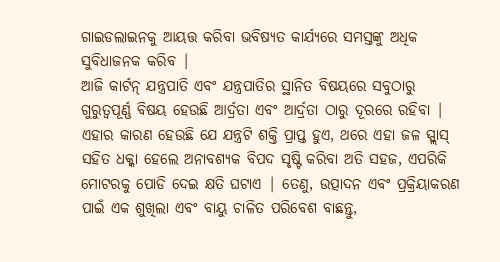ଗାଇଡଲାଇନକୁ ଆୟତ୍ତ କରିବା ଭବିଷ୍ୟତ କାର୍ଯ୍ୟରେ ସମସ୍ତଙ୍କୁ ଅଧିକ ସୁବିଧାଜନକ କରିବ |
ଆଜି କାର୍ଟନ୍ ଯନ୍ତ୍ରପାତି ଏବଂ ଯନ୍ତ୍ରପାତିର ସ୍ଥାନିତ ବିଷୟରେ ସବୁଠାରୁ ଗୁରୁତ୍ୱପୂର୍ଣ୍ଣ ବିଷୟ ହେଉଛି ଆର୍ଦ୍ରତା ଏବଂ ଆର୍ଦ୍ରତା ଠାରୁ ଦୂରରେ ରହିବା | ଏହାର କାରଣ ହେଉଛି ଯେ ଯନ୍ତ୍ରଟି ଶକ୍ତି ପ୍ରାପ୍ତ ହୁଏ, ଥରେ ଏହା ଜଳ ସ୍ପ୍ଲାସ୍ ସହିତ ଧକ୍କା ହେଲେ ଅନାବଶ୍ୟକ ବିପଦ ସୃଷ୍ଟି କରିବା ଅତି ସହଜ, ଏପରିକି ମୋଟରକୁ ପୋଡି ଦେଇ କ୍ଷତି ଘଟାଏ | ତେଣୁ, ଉତ୍ପାଦନ ଏବଂ ପ୍ରକ୍ରିୟାକରଣ ପାଇଁ ଏକ ଶୁଖିଲା ଏବଂ ବାୟୁ ଚାଳିତ ପରିବେଶ ବାଛନ୍ତୁ,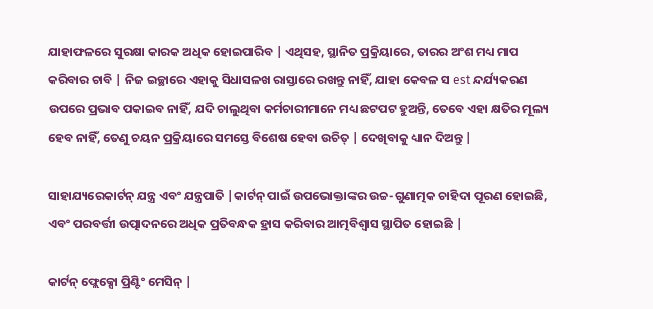ଯାହାଫଳରେ ସୁରକ୍ଷା କାରକ ଅଧିକ ହୋଇପାରିବ | ଏଥିସହ, ସ୍ଥାନିତ ପ୍ରକ୍ରିୟାରେ, ତାରର ଅଂଶ ମଧ୍ୟ ମାପ କରିବାର ଚାବି | ନିଜ ଇଚ୍ଛାରେ ଏହାକୁ ସିଧାସଳଖ ରାସ୍ତାରେ ରଖନ୍ତୁ ନାହିଁ, ଯାହା କେବଳ ସ est ନ୍ଦର୍ଯ୍ୟକରଣ ଉପରେ ପ୍ରଭାବ ପକାଇବ ନାହିଁ, ଯଦି ଚାଲୁଥିବା କର୍ମଚାରୀମାନେ ମଧ୍ୟ ଛଟପଟ ହୁଅନ୍ତି, ତେବେ ଏହା କ୍ଷତିର ମୂଲ୍ୟ ହେବ ନାହିଁ, ତେଣୁ ଚୟନ ପ୍ରକ୍ରିୟାରେ ସମସ୍ତେ ବିଶେଷ ହେବା ଉଚିତ୍ | ଦେଖିବାକୁ ଧ୍ୟାନ ଦିଅନ୍ତୁ |

ସାହାଯ୍ୟରେକାର୍ଟନ୍ ଯନ୍ତ୍ର ଏବଂ ଯନ୍ତ୍ରପାତି |କାର୍ଟନ୍ ପାଇଁ ଉପଭୋକ୍ତାଙ୍କର ଉଚ୍ଚ-ଗୁଣାତ୍ମକ ଚାହିଦା ପୂରଣ ହୋଇଛି, ଏବଂ ପରବର୍ତ୍ତୀ ଉତ୍ପାଦନରେ ଅଧିକ ପ୍ରତିବନ୍ଧକ ହ୍ରାସ କରିବାର ଆତ୍ମବିଶ୍ୱାସ ସ୍ଥାପିତ ହୋଇଛି |

କାର୍ଟନ୍ ଫ୍ଲେକ୍ସୋ ପ୍ରିଣ୍ଟିଂ ମେସିନ୍ |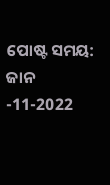ପୋଷ୍ଟ ସମୟ: ଜାନ -11-2022